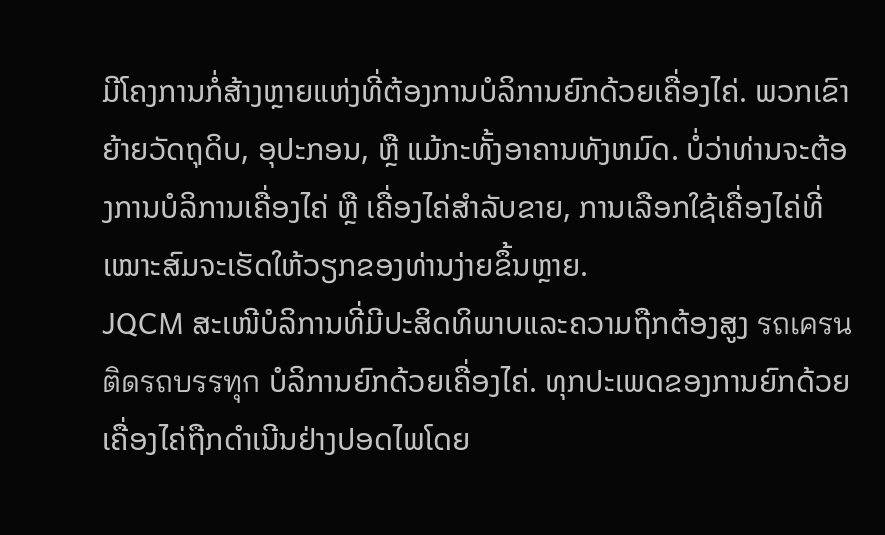ມີໂຄງການກໍ່ສ້າງຫຼາຍແຫ່ງທີ່ຕ້ອງການບໍລິການຍົກດ້ວຍເຄື່ອງໄຄ່. ພວກເຂົາຍ້າຍວັດຖຸດິບ, ອຸປະກອນ, ຫຼື ແມ້ກະທັ້ງອາຄານທັງຫມົດ. ບໍ່ວ່າທ່ານຈະຕ້ອງການບໍລິການເຄື່ອງໄຄ່ ຫຼື ເຄື່ອງໄຄ່ສໍາລັບຂາຍ, ການເລືອກໃຊ້ເຄື່ອງໄຄ່ທີ່ເໝາະສົມຈະເຮັດໃຫ້ວຽກຂອງທ່ານງ່າຍຂຶ້ນຫຼາຍ.
JQCM ສະເໜີບໍລິການທີ່ມີປະສິດທິພາບແລະຄວາມຖືກຕ້ອງສູງ รถเครนติดรถบรรทุก ບໍລິການຍົກດ້ວຍເຄື່ອງໄຄ່. ທຸກປະເພດຂອງການຍົກດ້ວຍເຄື່ອງໄຄ່ຖືກດໍາເນີນຢ່າງປອດໄພໂດຍ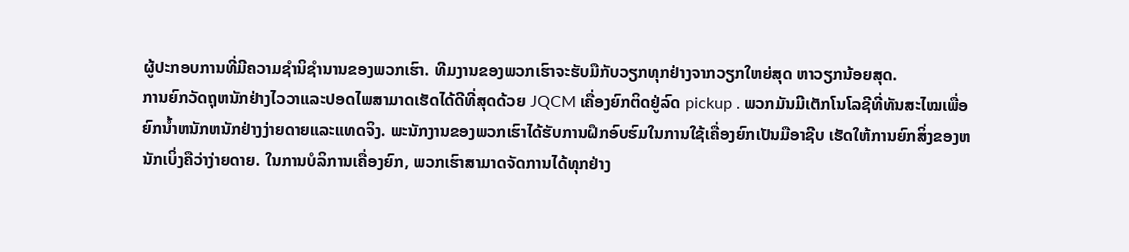ຜູ້ປະກອບການທີ່ມີຄວາມຊໍານິຊໍານານຂອງພວກເຮົາ. ທີມງານຂອງພວກເຮົາຈະຮັບມືກັບວຽກທຸກຢ່າງຈາກວຽກໃຫຍ່ສຸດ ຫາວຽກນ້ອຍສຸດ.
ການຍົກວັດຖຸຫນັກຢ່າງໄວວາແລະປອດໄພສາມາດເຮັດໄດ້ດີທີ່ສຸດດ້ວຍ JQCM ເຄື່ອງຍົກຕິດຢູ່ລົດ pickup . ພວກມັນມີເຕັກໂນໂລຊີທີ່ທັນສະໄໝເພື່ອຍົກນ້ຳຫນັກຫນັກຢ່າງງ່າຍດາຍແລະແທດຈິງ. ພະນັກງານຂອງພວກເຮົາໄດ້ຮັບການຝຶກອົບຮົມໃນການໃຊ້ເຄື່ອງຍົກເປັນມືອາຊີບ ເຮັດໃຫ້ການຍົກສິ່ງຂອງຫນັກເບິ່ງຄືວ່າງ່າຍດາຍ. ໃນການບໍລິການເຄື່ອງຍົກ, ພວກເຮົາສາມາດຈັດການໄດ້ທຸກຢ່າງ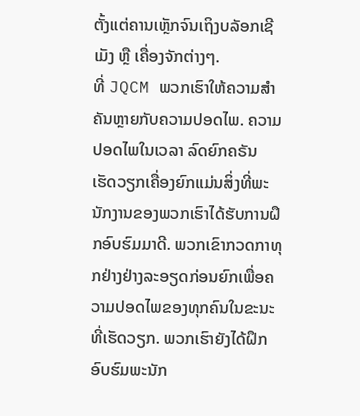ຕັ້ງແຕ່ຄານເຫຼັກຈົນເຖິງບລັອກເຊີເມັງ ຫຼື ເຄື່ອງຈັກຕ່າງໆ.
ທີ່ JQCM ພວກເຮົາໃຫ້ຄວາມສຳຄັນຫຼາຍກັບຄວາມປອດໄພ. ຄວາມປອດໄພໃນເວລາ ລົດຍົກຄຣັນ ເຮັດວຽກເຄື່ອງຍົກແມ່ນສິ່ງທີ່ພະນັກງານຂອງພວກເຮົາໄດ້ຮັບການຝຶກອົບຮົມມາດີ. ພວກເຂົາກວດກາທຸກຢ່າງຢ່າງລະອຽດກ່ອນຍົກເພື່ອຄວາມປອດໄພຂອງທຸກຄົນໃນຂະນະທີ່ເຮັດວຽກ. ພວກເຮົາຍັງໄດ້ຝຶກອົບຮົມພະນັກ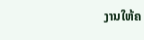ງານໃຫ້ຄ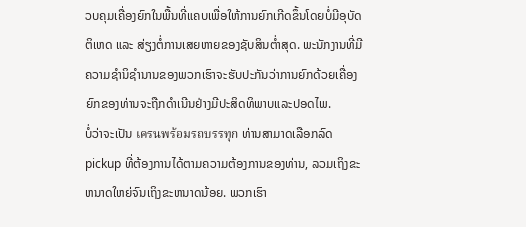ວບຄຸມເຄື່ອງຍົກໃນພື້ນທີ່ແຄບເພື່ອໃຫ້ການຍົກເກີດຂຶ້ນໂດຍບໍ່ມີອຸບັດຕິເຫດ ແລະ ສ່ຽງຕໍ່ການເສຍຫາຍຂອງຊັບສິນຕ່ຳສຸດ. ພະນັກງານທີ່ມີຄວາມຊຳນິຊຳນານຂອງພວກເຮົາຈະຮັບປະກັນວ່າການຍົກດ້ວຍເຄື່ອງຍົກຂອງທ່ານຈະຖືກດຳເນີນຢ່າງມີປະສິດທິພາບແລະປອດໄພ.
ບໍ່ວ່າຈະເປັນ เครนพร้อมรถบรรทุก ທ່ານສາມາດເລືອກລົດ pickup ທີ່ຕ້ອງການໄດ້ຕາມຄວາມຕ້ອງການຂອງທ່ານ, ລວມເຖິງຂະຫນາດໃຫຍ່ຈົນເຖິງຂະຫນາດນ້ອຍ. ພວກເຮົາ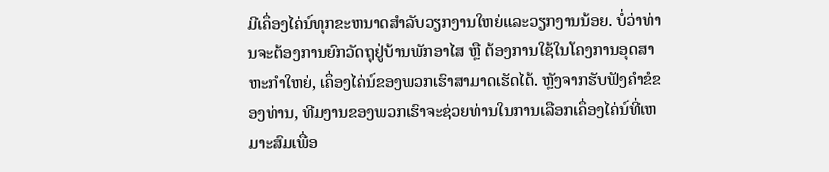ມີເຄຶ່ອງໄຄ່ນ໌ທຸກຂະຫນາດສໍາລັບວຽກງານໃຫຍ່ແລະວຽກງານນ້ອຍ. ບໍ່ວ່າທ່ານຈະຕ້ອງການຍົກວັດຖຸຢູ່ບ້ານພັກອາໄສ ຫຼື ຕ້ອງການໃຊ້ໃນໂຄງການອຸດສາຫະກໍາໃຫຍ່, ເຄຶ່ອງໄຄ່ນ໌ຂອງພວກເຮົາສາມາດເຮັດໄດ້. ຫຼັງຈາກຮັບຟັງຄໍາຂໍຂອງທ່ານ, ທີມງານຂອງພວກເຮົາຈະຊ່ວຍທ່ານໃນການເລືອກເຄຶ່ອງໄຄ່ນ໌ທີ່ເຫມາະສົມເພື່ອ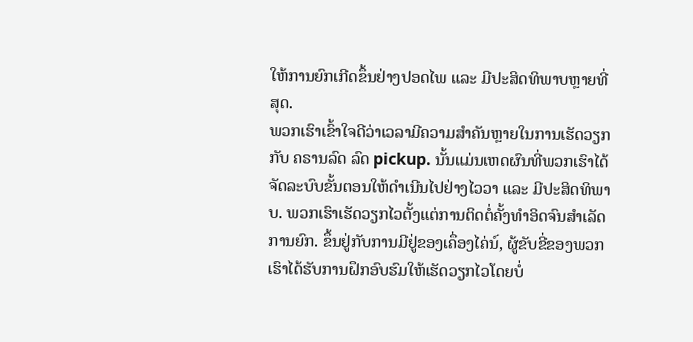ໃຫ້ການຍົກເກີດຂຶ້ນຢ່າງປອດໄພ ແລະ ມີປະສິດທິພາບຫຼາຍທີ່ສຸດ.
ພວກເຮົາເຂົ້າໃຈດີວ່າເວລາມີຄວາມສໍາຄັນຫຼາຍໃນການເຮັດວຽກກັບ ຄຣານລົດ ລົດ pickup. ນັ້ນແມ່ນເຫດຜົນທີ່ພວກເຮົາໄດ້ຈັດລະບົບຂັ້ນຕອນໃຫ້ດໍາເນີນໄປຢ່າງໄວວາ ແລະ ມີປະສິດທິພາບ. ພວກເຮົາເຮັດວຽກໄວຕັ້ງແຕ່ການຕິດຕໍ່ຄັ້ງທໍາອິດຈົນສໍາເລັດການຍົກ. ຂຶ້ນຢູ່ກັບການມີຢູ່ຂອງເຄຶ່ອງໄຄ່ນ໌, ຜູ້ຂັບຂີ່ຂອງພວກເຮົາໄດ້ຮັບການຝຶກອົບຮົມໃຫ້ເຮັດວຽກໄວໂດຍບໍ່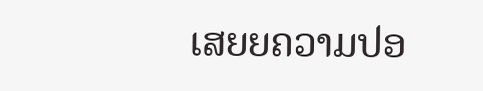ເສຍຍຄວາມປອ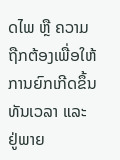ດໄພ ຫຼື ຄວາມຖືກຕ້ອງເພື່ອໃຫ້ການຍົກເກີດຂຶ້ນທັນເວລາ ແລະ ຢູ່ພາຍ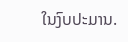ໃນງົບປະມານ.